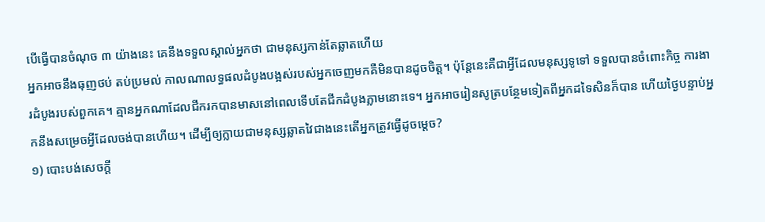បើធ្វើបានចំណុច ៣ យ៉ាងនេះ គេនឹងទទួលស្គាល់អ្នកថា ជាមនុស្សកាន់តែឆ្លាតហើយ
អ្នកអាចនឹងធុញថប់ តប់ប្រមល់ កាលណាលទ្ធផលដំបូងបង្អស់របស់អ្នកចេញមកគឺមិនបានដូចចិត្ត។ ប៉ុន្តែនេះគឺជាអ្វីដែលមនុស្សទូទៅ ទទួលបានចំពោះកិច្ច ការងារដំបូងរបស់ពួកគេ។ គ្មានអ្នកណាដែលជីករកបានមាសនៅពេលទើបតែជីកដំបូងភ្លាមនោះទេ។ អ្នកអាចរៀនសូត្របន្ថែមទៀតពីអ្នកដទៃសិនក៏បាន ហើយថ្ងៃបន្ទាប់អ្នកនឹងសម្រេចអ្វីដែលចង់បានហើយ។ ដើម្បីឲ្យក្លាយជាមនុស្សឆ្លាតវៃជាងនេះតើអ្នកត្រូវធ្វើដូចម្ដេច?
១) បោះបង់សេចក្ដី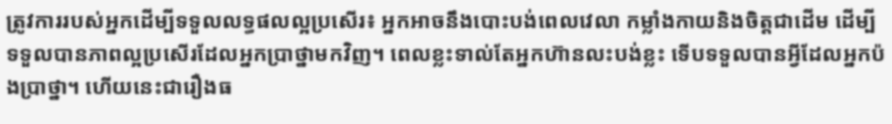ត្រូវការរបស់អ្នកដើម្បីទទួលលទ្ធផលល្អប្រសើរ៖ អ្នកអាចនឹងបោះបង់ពេលវេលា កម្លាំងកាយនិងចិត្តជាដើម ដើម្បីទទួលបានភាពល្អប្រសើរដែលអ្នកប្រាថ្នាមកវិញ។ ពេលខ្លះទាល់តែអ្នកហ៊ានលះបង់ខ្លះ ទើបទទួលបានអ្វីដែលអ្នកប៉ងប្រាថ្នា។ ហើយនេះជារឿងធ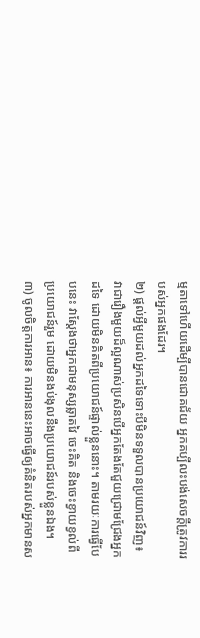ម្មតាទៅហើយដើម្បីបានជោគជ័យ អ្នកគប្បីលះបង់សេចក្ដីត្រូវការរបស់អ្នកផងដែរ។
២) ផ្ដល់អ្វីមួយដល់អ្នកដទៃទោះបីមិនទទួលបានប្រយោជន៍វិញ៖ វាជារឿងមួយដ៏ល្អណាស់ប្រសិនបើអ្នកតែងតែជួយជ្រោមជ្រែងអ្នកដទៃ ដោយមិនគិតពីប្រយោជន៍ផ្ទាល់ខ្លួននោះ។ តាមរយៈការធ្វើបែបនេះ វាស្ដែងថាអ្នកជាមនុស្សឆ្លាតវៃ ចេះគិត និងចេះខ្វាយខ្វល់ពីប្រយោជន៍រួម ដោយមិនងប់ងុលនឹងប្រយោជន៍របស់ខ្លួនឯង។
៣) ចូលចិត្តការអាន៖ ការអាននេះអាចធ្វើឲ្យគំនិតរបស់អ្នកមានស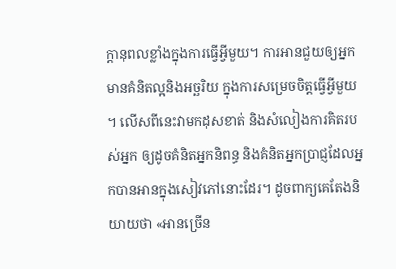ក្ដានុពលខ្លាំងក្នុងការធ្វើអ្វីមួយ។ ការអានជួយឲ្យអ្នកមានគំនិតល្អនិងអច្ឆរិយ ក្នុងការសម្រេចចិត្តធ្វើអ្វីមួយ ។ លើសពីនេះវាមកដុសខាត់ និងសំលៀងការគិតរបស់អ្នក ឲ្យដូចគំនិតអ្នកនិពន្ធ និងគំនិតអ្នកប្រាជ្ញដែលអ្នកបានអានក្នុងសៀវភៅនោះដែរ។ ដូចពាក្យគេតែងនិយាយថា «អានច្រើន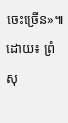ចេះច្រើន»៕
ដោយ៖ ព្រំ សុ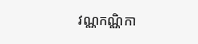វណ្ណកណ្ណិកា